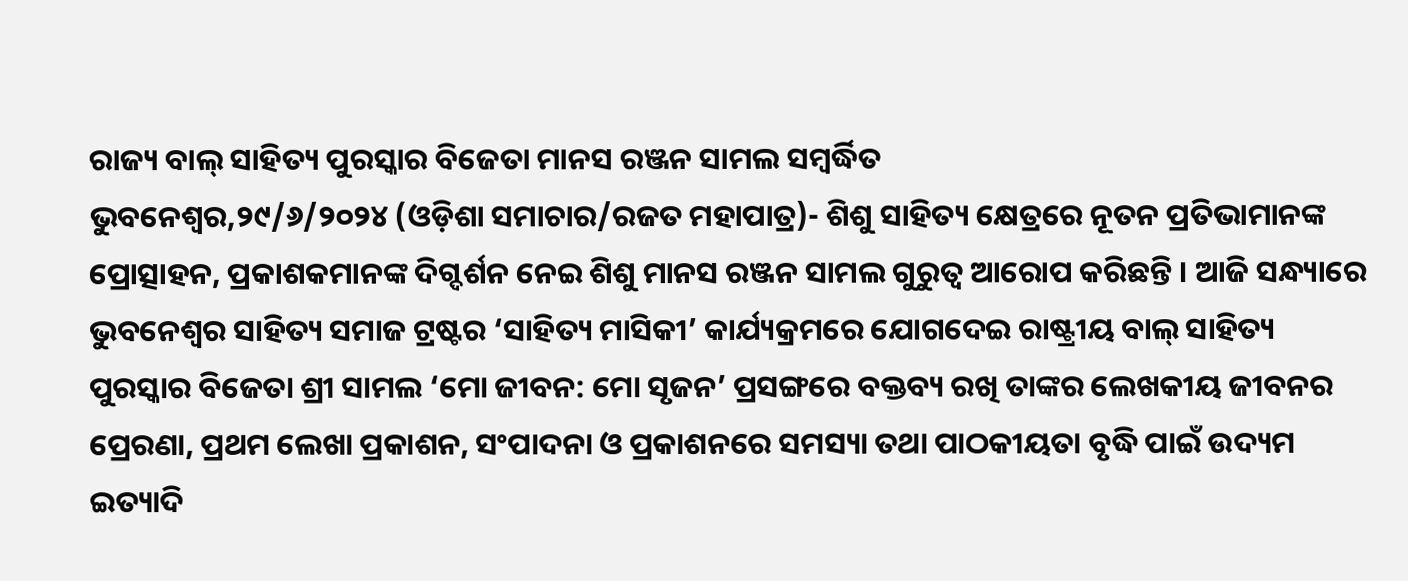ରାଜ୍ୟ ବାଲ୍ ସାହିତ୍ୟ ପୁରସ୍କାର ବିଜେତା ମାନସ ରଞ୍ଜନ ସାମଲ ସମ୍ବର୍ଦ୍ଧିତ
ଭୁବନେଶ୍ୱର,୨୯/୬/୨୦୨୪ (ଓଡ଼ିଶା ସମାଚାର/ରଜତ ମହାପାତ୍ର)- ଶିଶୁ ସାହିତ୍ୟ କ୍ଷେତ୍ରରେ ନୂତନ ପ୍ରତିଭାମାନଙ୍କ ପ୍ରୋତ୍ସାହନ, ପ୍ରକାଶକମାନଙ୍କ ଦିଗ୍ଦର୍ଶନ ନେଇ ଶିଶୁ ମାନସ ରଞ୍ଜନ ସାମଲ ଗୁରୁତ୍ୱ ଆରୋପ କରିଛନ୍ତି । ଆଜି ସନ୍ଧ୍ୟାରେ ଭୁବନେଶ୍ୱର ସାହିତ୍ୟ ସମାଜ ଟ୍ରଷ୍ଟର ‘ସାହିତ୍ୟ ମାସିକୀ’ କାର୍ଯ୍ୟକ୍ରମରେ ଯୋଗଦେଇ ରାଷ୍ଟ୍ରୀୟ ବାଲ୍ ସାହିତ୍ୟ ପୁରସ୍କାର ବିଜେତା ଶ୍ରୀ ସାମଲ ‘ମୋ ଜୀବନ: ମୋ ସୃଜନ’ ପ୍ରସଙ୍ଗରେ ବକ୍ତବ୍ୟ ରଖି ତାଙ୍କର ଲେଖକୀୟ ଜୀବନର ପ୍ରେରଣା, ପ୍ରଥମ ଲେଖା ପ୍ରକାଶନ, ସଂପାଦନା ଓ ପ୍ରକାଶନରେ ସମସ୍ୟା ତଥା ପାଠକୀୟତା ବୃଦ୍ଧି ପାଇଁ ଉଦ୍ୟମ ଇତ୍ୟାଦି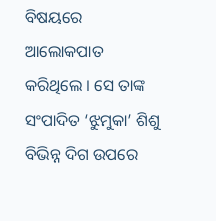ବିଷୟରେ ଆଲୋକପାତ କରିଥିଲେ । ସେ ତାଙ୍କ ସଂପାଦିତ ‘ଝୁମୁକା’ ଶିଶୁ ବିଭିନ୍ନ ଦିଗ ଉପରେ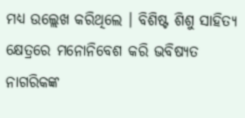ମଧ୍ୟ ଉଲ୍ଲେଖ କରିଥିଲେ । ବିଶିଷ୍ଟ ଶିଶୁ ସାହିତ୍ୟ କ୍ଷେତ୍ରରେ ମନୋନିବେଶ କରି ଭବିଷ୍ୟତ ନାଗରିକଙ୍କ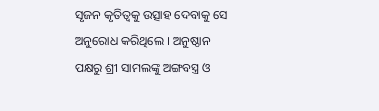ସୃଜନ କୃତିତ୍ୱକୁ ଉତ୍ସାହ ଦେବାକୁ ସେ ଅନୁରୋଧ କରିଥିଲେ । ଅନୁଷ୍ଠାନ ପକ୍ଷରୁ ଶ୍ରୀ ସାମଲଙ୍କୁ ଅଙ୍ଗବସ୍ତ୍ର ଓ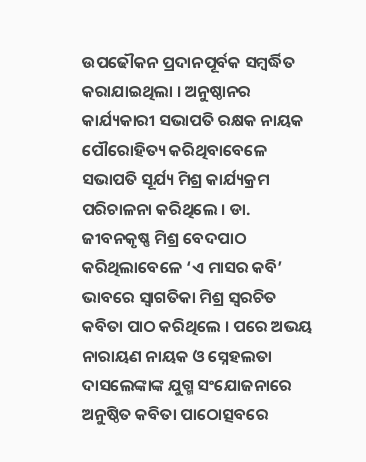ଉପଢୌକନ ପ୍ରଦାନପୂର୍ବକ ସମ୍ବର୍ଦ୍ଧିତ କରାଯାଇଥିଲା । ଅନୁଷ୍ଠାନର କାର୍ଯ୍ୟକାରୀ ସଭାପତି ରକ୍ଷକ ନାୟକ ପୌରୋହିତ୍ୟ କରିଥିବାବେଳେ ସଭାପତି ସୂର୍ଯ୍ୟ ମିଶ୍ର କାର୍ଯ୍ୟକ୍ରମ ପରିଚାଳନା କରିଥିଲେ । ଡା. ଜୀବନକୃଷ୍ଣ ମିଶ୍ର ବେଦପାଠ କରିଥିଲାବେଳେ ‘ଏ ମାସର କବି’ ଭାବରେ ସ୍ୱାଗତିକା ମିଶ୍ର ସ୍ୱରଚିତ କବିତା ପାଠ କରିଥିଲେ । ପରେ ଅଭୟ ନାରାୟଣ ନାୟକ ଓ ସ୍ନେହଲତା ଦାସଲେଙ୍କାଙ୍କ ଯୁଗ୍ମ ସଂଯୋଜନାରେ ଅନୁଷ୍ଠିତ କବିତା ପାଠୋତ୍ସବରେ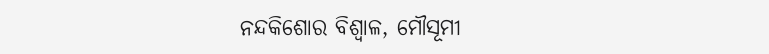ନନ୍ଦକିଶୋର ବିଶ୍ୱାଳ, ମୌସୂମୀ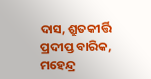ଦାସ, ଶ୍ରୁତକୀର୍ତ୍ତି ପ୍ରଦୀପ୍ତ ବାରିକ, ମହେନ୍ଦ୍ର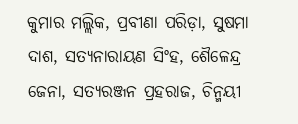କୁମାର ମଲ୍ଲିକ, ପ୍ରବୀଣା ପରିଡ଼ା, ସୁଷମା ଦାଶ, ସତ୍ୟନାରାୟଣ ସିଂହ, ଶୈଳେନ୍ଦ୍ର ଜେନା, ସତ୍ୟରଞ୍ଜନ ପ୍ରହରାଜ, ଚିନ୍ମୟୀ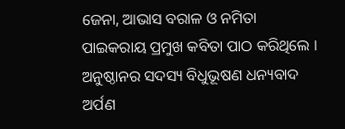ଜେନା, ଆଭାସ ବରାଳ ଓ ନମିତା ପାଇକରାୟ ପ୍ରମୁଖ କବିତା ପାଠ କରିଥିଲେ । ଅନୁଷ୍ଠାନର ସଦସ୍ୟ ବିଧୁଭୂଷଣ ଧନ୍ୟବାଦ ଅର୍ପଣ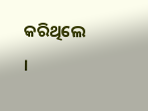କରିଥିଲେ ।